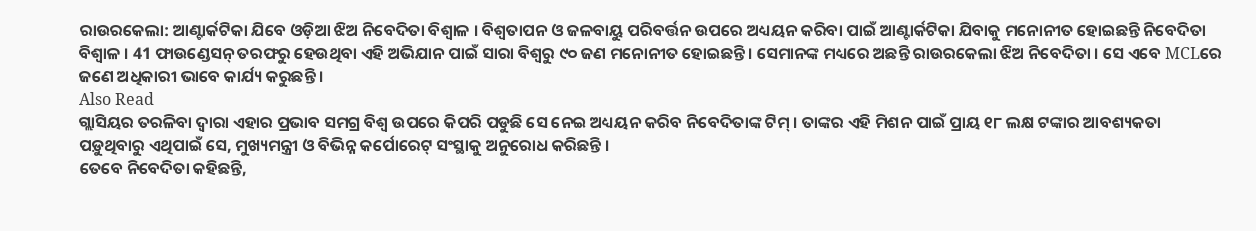ରାଉରକେଲା: ଆଣ୍ଟାର୍କଟିକା ଯିବେ ଓଡ଼ିଆ ଝିଅ ନିବେଦିତା ବିଶ୍ୱାଳ । ବିଶ୍ୱତାପନ ଓ ଜଳବାୟୁ ପରିବର୍ତ୍ତନ ଉପରେ ଅଧ୍ୟୟନ କରିବା ପାଇଁ ଆଣ୍ଟାର୍କଟିକା ଯିବାକୁ ମନୋନୀତ ହୋଇଛନ୍ତି ନିବେଦିତା ବିଶ୍ୱାଳ । 41 ଫାଉଣ୍ଡେସନ୍ ତରଫରୁ ହେଉଥିବା ଏହି ଅଭିଯାନ ପାଇଁ ସାରା ବିଶ୍ୱରୁ ୯୦ ଜଣ ମନୋନୀତ ହୋଇଛନ୍ତି । ସେମାନଙ୍କ ମଧ୍ୟରେ ଅଛନ୍ତି ରାଉରକେଲା ଝିଅ ନିବେଦିତା । ସେ ଏବେ MCLରେ ଜଣେ ଅଧିକାରୀ ଭାବେ କାର୍ଯ୍ୟ କରୁଛନ୍ତି ।
Also Read
ଗ୍ଲାସିୟର ତରଳିବା ଦ୍ୱାରା ଏହାର ପ୍ରଭାବ ସମଗ୍ର ବିଶ୍ୱ ଉପରେ କିପରି ପଡୁଛି ସେ ନେଇ ଅଧ୍ୟୟନ କରିବ ନିବେଦିତାଙ୍କ ଟିମ୍ । ତାଙ୍କର ଏହି ମିଶନ ପାଇଁ ପ୍ରାୟ ୧୮ ଲକ୍ଷ ଟଙ୍କାର ଆବଶ୍ୟକତା ପଡ଼ୁଥିବାରୁ ଏଥିପାଇଁ ସେ, ମୁଖ୍ୟମନ୍ତ୍ରୀ ଓ ବିଭିନ୍ନ କର୍ପୋରେଟ୍ ସଂସ୍ଥାକୁ ଅନୁରୋଧ କରିଛନ୍ତି ।
ତେବେ ନିବେଦିତା କହିଛନ୍ତି,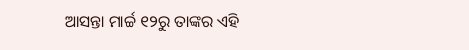ଆସନ୍ତା ମାର୍ଚ୍ଚ ୧୨ରୁ ତାଙ୍କର ଏହି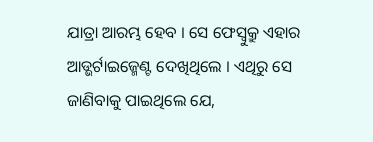ଯାତ୍ରା ଆରମ୍ଭ ହେବ । ସେ ଫେସ୍ବୁକ୍ରୁ ଏହାର ଆଡ୍ଭର୍ଟାଇଜ୍ମେଣ୍ଟ ଦେଖିଥିଲେ । ଏଥିରୁ ସେ ଜାଣିବାକୁ ପାଇଥିଲେ ଯେ,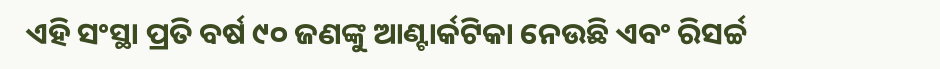ଏହି ସଂସ୍ଥା ପ୍ରତି ବର୍ଷ ୯୦ ଜଣଙ୍କୁ ଆଣ୍ଟାର୍କଟିକା ନେଉଛି ଏବଂ ରିସର୍ଚ୍ଚ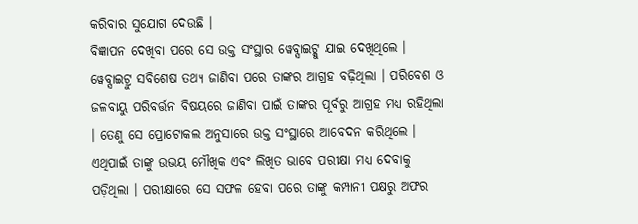କରିବାର ସୁଯୋଗ ଦେଉଛି ।
ବିଜ୍ଞାପନ ଦେଖିବା ପରେ ସେ ଉକ୍ତ ସଂସ୍ଥାର ୱେବ୍ସାଇଟ୍କୁ ଯାଇ ଦେଖିଥିଲେ । ୱେବ୍ସାଇଟ୍ରୁ ସବିଶେଷ ତଥ୍ୟ ଜାଣିବା ପରେ ତାଙ୍କର ଆଗ୍ରହ ବଢ଼ିଥିଲା । ପରିବେଶ ଓ ଜଳବାୟୁ ପରିବର୍ତ୍ତନ ବିଷୟରେ ଜାଣିବା ପାଇଁ ତାଙ୍କର ପୂର୍ବରୁ ଆଗ୍ରହ ମଧ୍ୟ ରହିଥିଲା । ତେଣୁ ସେ ପ୍ରୋଟୋକଲ ଅନୁସାରେ ଉକ୍ତ ସଂସ୍ଥାରେ ଆବେଦନ କରିଥିଲେ । ଏଥିପାଇଁ ତାଙ୍କୁ ଉଭୟ ମୌଖିକ ଏବଂ ଲିଖିତ ଭାବେ ପରୀକ୍ଷା ମଧ୍ୟ ଦେବାକୁ ପଡ଼ିଥିଲା । ପରୀକ୍ଷାରେ ସେ ସଫଳ ହେବା ପରେ ତାଙ୍କୁ କମ୍ପାନୀ ପକ୍ଷରୁ ଅଫର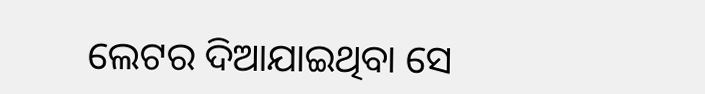ଲେଟର ଦିଆଯାଇଥିବା ସେ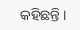କହିଛନ୍ତି ।